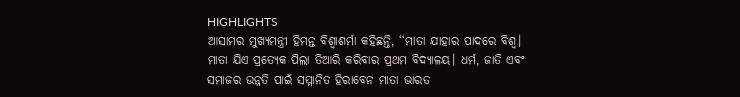HIGHLIGHTS
ଆସାମର ମୁଖ୍ୟମନ୍ତ୍ରୀ ହିମନ୍ତ ବିଶ୍ବାଶର୍ମା କହିଛନ୍ତି, ‘‘ମାତା ଯାହାର ପାଦରେ ବିଶ୍ୱ। ମାତା ଯିଏ ପ୍ରତ୍ୟେକ ପିଲା ତିଆରି କରିବାର ପ୍ରଥମ ବିଦ୍ୟାଳୟ। ଧର୍ମ, ଜାତି ଏବଂ ସମାଜର ଉନ୍ନତି ପାଇଁ ସମ୍ମାନିତ ହିରାବେନ ମାତା ଭାରତ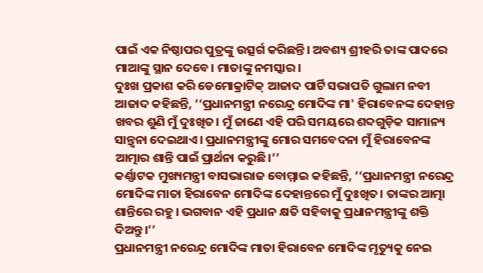ପାଇଁ ଏକ ନିଷ୍ଠାପର ପୁତ୍ରଙ୍କୁ ଉତ୍ସର୍ଗ କରିଛନ୍ତି। ଅବଶ୍ୟ ଶ୍ରୀହରି ତାଙ୍କ ପାଦରେ ମାଆଙ୍କୁ ସ୍ଥାନ ଦେବେ। ମାତାଙ୍କୁ ନମସ୍କାର।
ଦୁଃଖ ପ୍ରକାଶ କରି ଡେମୋକ୍ରାଟିକ୍ ଆଜାଦ ପାର୍ଟି ସଭାପତି ଗୁଲାମ ନବୀ ଆଜାଦ କହିଛନ୍ତି, ‘‘ପ୍ରଧାନମନ୍ତ୍ରୀ ନରେନ୍ଦ୍ର ମୋଦିଙ୍କ ମା' ହିରାବେନଙ୍କ ଦେହାନ୍ତ ଖବର ଶୁଣି ମୁଁ ଦୁଃଖିତ। ମୁଁ ଜାଣେ ଏହି ପରି ସମୟରେ ଶବ୍ଦଗୁଡ଼ିକ ସାମାନ୍ୟ ସାନ୍ତ୍ୱନା ଦେଇଥାଏ। ପ୍ରଧାନମନ୍ତ୍ରୀଙ୍କୁ ମୋର ସମବେଦନା ମୁଁ ହିରାବେନଙ୍କ ଆତ୍ମାର ଶାନ୍ତି ପାଇଁ ପ୍ରାର୍ଥନା କରୁଛି।’’
କର୍ଣ୍ଣାଟକ ମୁଖ୍ୟମନ୍ତ୍ରୀ ବାସଭାରାଜ ବୋମ୍ମାଇ କହିଛନ୍ତି, ‘‘ପ୍ରଧାନମନ୍ତ୍ରୀ ନରେନ୍ଦ୍ର ମୋଦିଙ୍କ ମାତା ହିରାବେନ ମୋଦିଙ୍କ ଦେହାନ୍ତରେ ମୁଁ ଦୁଃଖିତ। ତାଙ୍କର ଆତ୍ମା ଶାନ୍ତିରେ ରହୁ। ଭଗବାନ ଏହି ପ୍ରଧାନ କ୍ଷତି ସହିବାକୁ ପ୍ରଧାନମନ୍ତ୍ରୀଙ୍କୁ ଶକ୍ତି ଦିଅନ୍ତୁ।’’
ପ୍ରଧାନମନ୍ତ୍ରୀ ନରେନ୍ଦ୍ର ମୋଦିଙ୍କ ମାତା ହିରାବେନ ମୋଦିଙ୍କ ମୃତ୍ୟୁକୁ ନେଇ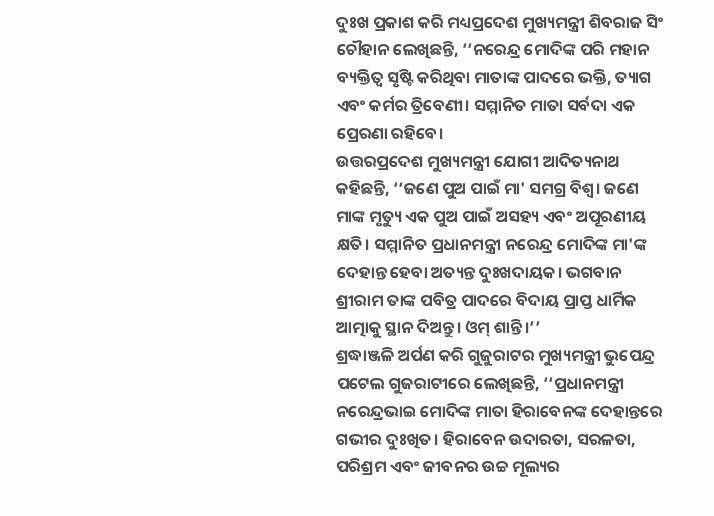ଦୁଃଖ ପ୍ରକାଶ କରି ମଧ୍ୟପ୍ରଦେଶ ମୁଖ୍ୟମନ୍ତ୍ରୀ ଶିବରାଜ ସିଂ ଚୌହାନ ଲେଖିଛନ୍ତି, ‘‘ନରେନ୍ଦ୍ର ମୋଦିଙ୍କ ପରି ମହାନ ବ୍ୟକ୍ତିତ୍ୱ ସୃଷ୍ଟି କରିଥିବା ମାତାଙ୍କ ପାଦରେ ଭକ୍ତି, ତ୍ୟାଗ ଏବଂ କର୍ମର ତ୍ରିବେଣୀ। ସମ୍ମାନିତ ମାତା ସର୍ବଦା ଏକ ପ୍ରେରଣା ରହିବେ।
ଉତ୍ତରପ୍ରଦେଶ ମୁଖ୍ୟମନ୍ତ୍ରୀ ଯୋଗୀ ଆଦିତ୍ୟନାଥ କହିଛନ୍ତି, ‘‘ଜଣେ ପୁଅ ପାଇଁ ମା' ସମଗ୍ର ବିଶ୍ୱ। ଜଣେ ମାଙ୍କ ମୃତ୍ୟୁ ଏକ ପୁଅ ପାଇଁ ଅସହ୍ୟ ଏବଂ ଅପୂରଣୀୟ କ୍ଷତି। ସମ୍ମାନିତ ପ୍ରଧାନମନ୍ତ୍ରୀ ନରେନ୍ଦ୍ର ମୋଦିଙ୍କ ମା'ଙ୍କ ଦେହାନ୍ତ ହେବା ଅତ୍ୟନ୍ତ ଦୁଃଖଦାୟକ। ଭଗବାନ ଶ୍ରୀରାମ ତାଙ୍କ ପବିତ୍ର ପାଦରେ ବିଦାୟ ପ୍ରାପ୍ତ ଧାର୍ମିକ ଆତ୍ମାକୁ ସ୍ଥାନ ଦିଅନ୍ତୁ। ଓମ୍ ଶାନ୍ତି।’’
ଶ୍ରଦ୍ଧାଞ୍ଜଳି ଅର୍ପଣ କରି ଗୁଜୁରାଟର ମୁଖ୍ୟମନ୍ତ୍ରୀ ଭୁପେନ୍ଦ୍ର ପଟେଲ ଗୁଜରାଟୀରେ ଲେଖିଛନ୍ତି, ‘‘ପ୍ରଧାନମନ୍ତ୍ରୀ ନରେନ୍ଦ୍ରଭାଇ ମୋଦିଙ୍କ ମାତା ହିରାବେନଙ୍କ ଦେହାନ୍ତରେ ଗଭୀର ଦୁଃଖିତ। ହିରାବେନ ଉଦାରତା, ସରଳତା, ପରିଶ୍ରମ ଏବଂ ଜୀବନର ଉଚ୍ଚ ମୂଲ୍ୟର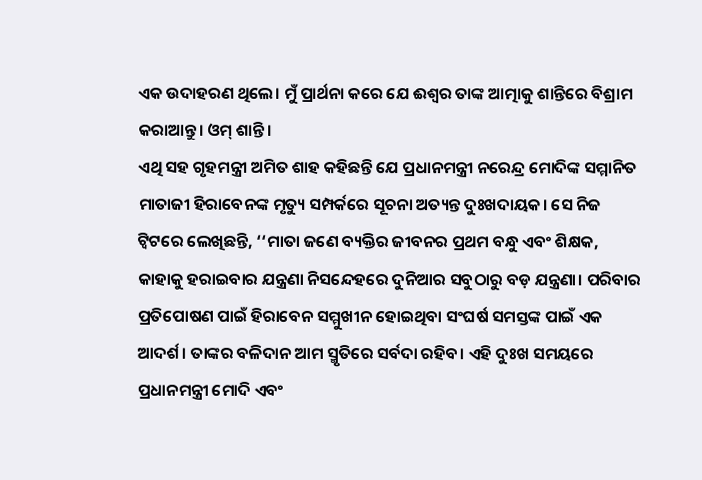ଏକ ଉଦାହରଣ ଥିଲେ। ମୁଁ ପ୍ରାର୍ଥନା କରେ ଯେ ଈଶ୍ବର ତାଙ୍କ ଆତ୍ମାକୁ ଶାନ୍ତିରେ ବିଶ୍ରାମ କରାଆନ୍ତୁ। ଓମ୍ ଶାନ୍ତି।
ଏଥି ସହ ଗୃହମନ୍ତ୍ରୀ ଅମିତ ଶାହ କହିଛନ୍ତି ଯେ ପ୍ରଧାନମନ୍ତ୍ରୀ ନରେନ୍ଦ୍ର ମୋଦିଙ୍କ ସମ୍ମାନିତ ମାତାଜୀ ହିରାବେନଙ୍କ ମୃତ୍ୟୁ ସମ୍ପର୍କରେ ସୂଚନା ଅତ୍ୟନ୍ତ ଦୁଃଖଦାୟକ। ସେ ନିଜ ଟ୍ବିଟରେ ଲେଖିଛନ୍ତି, ‘‘ମାତା ଜଣେ ବ୍ୟକ୍ତିର ଜୀବନର ପ୍ରଥମ ବନ୍ଧୁ ଏବଂ ଶିକ୍ଷକ, କାହାକୁ ହରାଇବାର ଯନ୍ତ୍ରଣା ନିସନ୍ଦେହରେ ଦୁନିଆର ସବୁଠାରୁ ବଡ଼ ଯନ୍ତ୍ରଣା। ପରିବାର ପ୍ରତିପୋଷଣ ପାଇଁ ହିରାବେନ ସମ୍ମୁଖୀନ ହୋଇଥିବା ସଂଘର୍ଷ ସମସ୍ତଙ୍କ ପାଇଁ ଏକ ଆଦର୍ଶ। ତାଙ୍କର ବଳିଦାନ ଆମ ସ୍ମୃତିରେ ସର୍ବଦା ରହିବ। ଏହି ଦୁଃଖ ସମୟରେ ପ୍ରଧାନମନ୍ତ୍ରୀ ମୋଦି ଏବଂ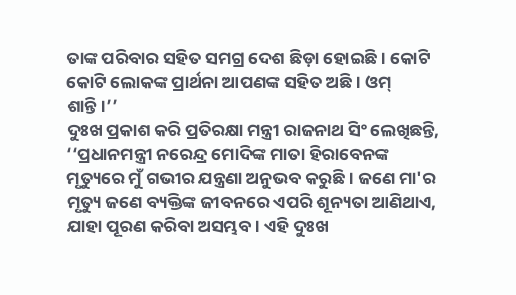ତାଙ୍କ ପରିବାର ସହିତ ସମଗ୍ର ଦେଶ ଛିଡ଼ା ହୋଇଛି। କୋଟି କୋଟି ଲୋକଙ୍କ ପ୍ରାର୍ଥନା ଆପଣଙ୍କ ସହିତ ଅଛି। ଓମ୍ ଶାନ୍ତି।’’
ଦୁଃଖ ପ୍ରକାଶ କରି ପ୍ରତିରକ୍ଷା ମନ୍ତ୍ରୀ ରାଜନାଥ ସିଂ ଲେଖିଛନ୍ତି, ‘‘ପ୍ରଧାନମନ୍ତ୍ରୀ ନରେନ୍ଦ୍ର ମୋଦିଙ୍କ ମାତା ହିରାବେନଙ୍କ ମୃତ୍ୟୁରେ ମୁଁ ଗଭୀର ଯନ୍ତ୍ରଣା ଅନୁଭବ କରୁଛି। ଜଣେ ମା'ର ମୃତ୍ୟୁ ଜଣେ ବ୍ୟକ୍ତିଙ୍କ ଜୀବନରେ ଏପରି ଶୂନ୍ୟତା ଆଣିଥାଏ, ଯାହା ପୂରଣ କରିବା ଅସମ୍ଭବ। ଏହି ଦୁଃଖ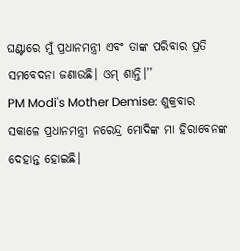ଘଣ୍ଟାରେ ମୁଁ ପ୍ରଧାନମନ୍ତ୍ରୀ ଏବଂ ତାଙ୍କ ପରିବାର ପ୍ରତି ସମବେଦନା ଜଣାଉଛି। ଓମ୍ ଶାନ୍ତି।’’
PM Modi's Mother Demise: ଶୁକ୍ରବାର ସକାଳେ ପ୍ରଧାନମନ୍ତ୍ରୀ ନରେନ୍ଦ୍ର ମୋଦିଙ୍କ ମା ହିରାବେନଙ୍କ ଦେହାନ୍ତ ହୋଇଛି।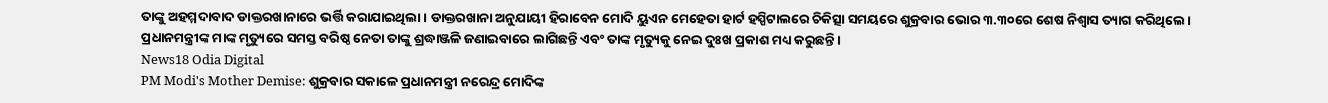ତାଙ୍କୁ ଅହମ୍ମଦାବାଦ ଡାକ୍ତରଖାନାରେ ଭର୍ତ୍ତି କରାଯାଇଥିଲା। ଡାକ୍ତରଖାନା ଅନୁଯାୟୀ ହିରାବେନ ମୋଦି ୟୁଏନ ମେହେତା ହାର୍ଟ ହସ୍ପିଟାଲରେ ଚିକିତ୍ସା ସମୟରେ ଶୁକ୍ରବାର ଭୋର ୩.୩୦ରେ ଶେଷ ନିଶ୍ୱାସ ତ୍ୟାଗ କରିଥିଲେ।
ପ୍ରଧାନମନ୍ତ୍ରୀଙ୍କ ମାଙ୍କ ମୃତ୍ୟୁରେ ସମସ୍ତ ବରିଷ୍ଠ ନେତା ତାଙ୍କୁ ଶ୍ରଦ୍ଧାଞ୍ଜଳି ଜଣାଇବାରେ ଲାଗିଛନ୍ତି ଏବଂ ତାଙ୍କ ମୃତ୍ୟୁକୁ ନେଇ ଦୁଃଖ ପ୍ରକାଶ ମଧ୍ୟ କରୁଛନ୍ତି।
News18 Odia Digital
PM Modi's Mother Demise: ଶୁକ୍ରବାର ସକାଳେ ପ୍ରଧାନମନ୍ତ୍ରୀ ନରେନ୍ଦ୍ର ମୋଦିଙ୍କ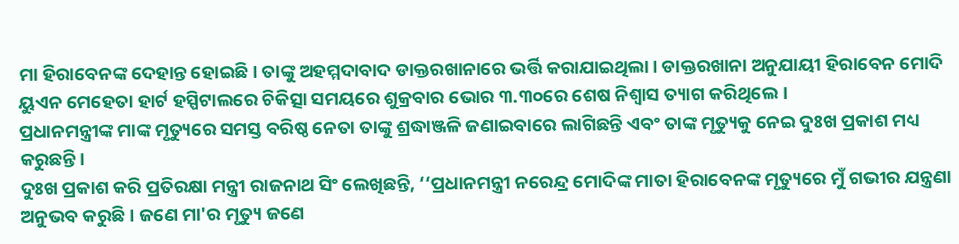ମା ହିରାବେନଙ୍କ ଦେହାନ୍ତ ହୋଇଛି। ତାଙ୍କୁ ଅହମ୍ମଦାବାଦ ଡାକ୍ତରଖାନାରେ ଭର୍ତ୍ତି କରାଯାଇଥିଲା। ଡାକ୍ତରଖାନା ଅନୁଯାୟୀ ହିରାବେନ ମୋଦି ୟୁଏନ ମେହେତା ହାର୍ଟ ହସ୍ପିଟାଲରେ ଚିକିତ୍ସା ସମୟରେ ଶୁକ୍ରବାର ଭୋର ୩.୩୦ରେ ଶେଷ ନିଶ୍ୱାସ ତ୍ୟାଗ କରିଥିଲେ।
ପ୍ରଧାନମନ୍ତ୍ରୀଙ୍କ ମାଙ୍କ ମୃତ୍ୟୁରେ ସମସ୍ତ ବରିଷ୍ଠ ନେତା ତାଙ୍କୁ ଶ୍ରଦ୍ଧାଞ୍ଜଳି ଜଣାଇବାରେ ଲାଗିଛନ୍ତି ଏବଂ ତାଙ୍କ ମୃତ୍ୟୁକୁ ନେଇ ଦୁଃଖ ପ୍ରକାଶ ମଧ୍ୟ କରୁଛନ୍ତି।
ଦୁଃଖ ପ୍ରକାଶ କରି ପ୍ରତିରକ୍ଷା ମନ୍ତ୍ରୀ ରାଜନାଥ ସିଂ ଲେଖିଛନ୍ତି, ‘‘ପ୍ରଧାନମନ୍ତ୍ରୀ ନରେନ୍ଦ୍ର ମୋଦିଙ୍କ ମାତା ହିରାବେନଙ୍କ ମୃତ୍ୟୁରେ ମୁଁ ଗଭୀର ଯନ୍ତ୍ରଣା ଅନୁଭବ କରୁଛି। ଜଣେ ମା'ର ମୃତ୍ୟୁ ଜଣେ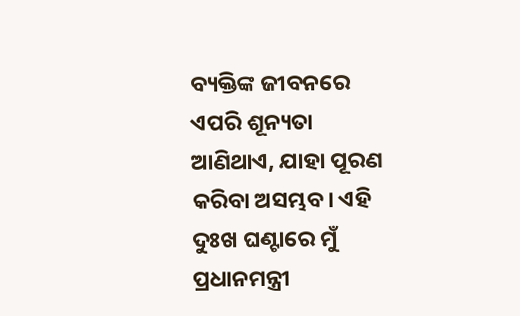ବ୍ୟକ୍ତିଙ୍କ ଜୀବନରେ ଏପରି ଶୂନ୍ୟତା ଆଣିଥାଏ, ଯାହା ପୂରଣ କରିବା ଅସମ୍ଭବ। ଏହି ଦୁଃଖ ଘଣ୍ଟାରେ ମୁଁ ପ୍ରଧାନମନ୍ତ୍ରୀ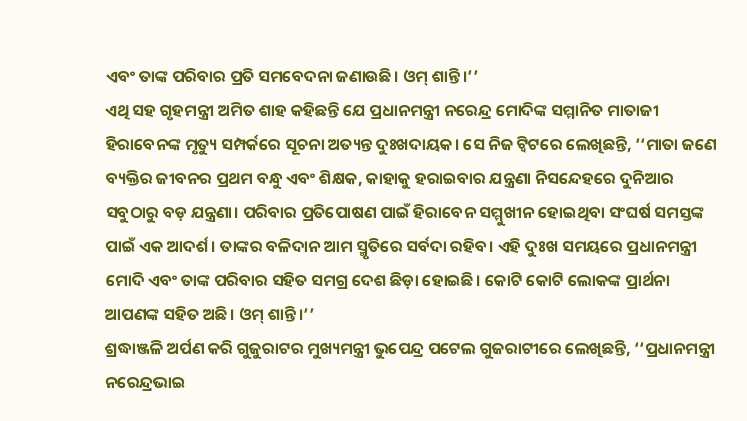ଏବଂ ତାଙ୍କ ପରିବାର ପ୍ରତି ସମବେଦନା ଜଣାଉଛି। ଓମ୍ ଶାନ୍ତି।’’
ଏଥି ସହ ଗୃହମନ୍ତ୍ରୀ ଅମିତ ଶାହ କହିଛନ୍ତି ଯେ ପ୍ରଧାନମନ୍ତ୍ରୀ ନରେନ୍ଦ୍ର ମୋଦିଙ୍କ ସମ୍ମାନିତ ମାତାଜୀ ହିରାବେନଙ୍କ ମୃତ୍ୟୁ ସମ୍ପର୍କରେ ସୂଚନା ଅତ୍ୟନ୍ତ ଦୁଃଖଦାୟକ। ସେ ନିଜ ଟ୍ବିଟରେ ଲେଖିଛନ୍ତି, ‘‘ମାତା ଜଣେ ବ୍ୟକ୍ତିର ଜୀବନର ପ୍ରଥମ ବନ୍ଧୁ ଏବଂ ଶିକ୍ଷକ, କାହାକୁ ହରାଇବାର ଯନ୍ତ୍ରଣା ନିସନ୍ଦେହରେ ଦୁନିଆର ସବୁଠାରୁ ବଡ଼ ଯନ୍ତ୍ରଣା। ପରିବାର ପ୍ରତିପୋଷଣ ପାଇଁ ହିରାବେନ ସମ୍ମୁଖୀନ ହୋଇଥିବା ସଂଘର୍ଷ ସମସ୍ତଙ୍କ ପାଇଁ ଏକ ଆଦର୍ଶ। ତାଙ୍କର ବଳିଦାନ ଆମ ସ୍ମୃତିରେ ସର୍ବଦା ରହିବ। ଏହି ଦୁଃଖ ସମୟରେ ପ୍ରଧାନମନ୍ତ୍ରୀ ମୋଦି ଏବଂ ତାଙ୍କ ପରିବାର ସହିତ ସମଗ୍ର ଦେଶ ଛିଡ଼ା ହୋଇଛି। କୋଟି କୋଟି ଲୋକଙ୍କ ପ୍ରାର୍ଥନା ଆପଣଙ୍କ ସହିତ ଅଛି। ଓମ୍ ଶାନ୍ତି।’’
ଶ୍ରଦ୍ଧାଞ୍ଜଳି ଅର୍ପଣ କରି ଗୁଜୁରାଟର ମୁଖ୍ୟମନ୍ତ୍ରୀ ଭୁପେନ୍ଦ୍ର ପଟେଲ ଗୁଜରାଟୀରେ ଲେଖିଛନ୍ତି, ‘‘ପ୍ରଧାନମନ୍ତ୍ରୀ ନରେନ୍ଦ୍ରଭାଇ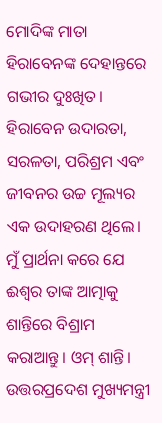ମୋଦିଙ୍କ ମାତା ହିରାବେନଙ୍କ ଦେହାନ୍ତରେ ଗଭୀର ଦୁଃଖିତ। ହିରାବେନ ଉଦାରତା, ସରଳତା, ପରିଶ୍ରମ ଏବଂ ଜୀବନର ଉଚ୍ଚ ମୂଲ୍ୟର ଏକ ଉଦାହରଣ ଥିଲେ। ମୁଁ ପ୍ରାର୍ଥନା କରେ ଯେ ଈଶ୍ବର ତାଙ୍କ ଆତ୍ମାକୁ ଶାନ୍ତିରେ ବିଶ୍ରାମ କରାଆନ୍ତୁ। ଓମ୍ ଶାନ୍ତି।
ଉତ୍ତରପ୍ରଦେଶ ମୁଖ୍ୟମନ୍ତ୍ରୀ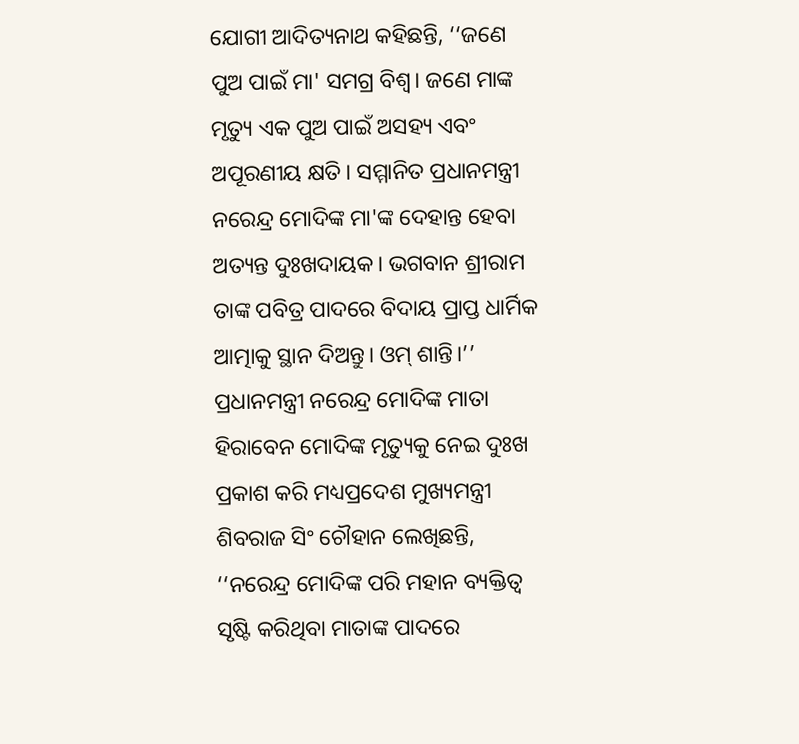ଯୋଗୀ ଆଦିତ୍ୟନାଥ କହିଛନ୍ତି, ‘‘ଜଣେ ପୁଅ ପାଇଁ ମା' ସମଗ୍ର ବିଶ୍ୱ। ଜଣେ ମାଙ୍କ ମୃତ୍ୟୁ ଏକ ପୁଅ ପାଇଁ ଅସହ୍ୟ ଏବଂ ଅପୂରଣୀୟ କ୍ଷତି। ସମ୍ମାନିତ ପ୍ରଧାନମନ୍ତ୍ରୀ ନରେନ୍ଦ୍ର ମୋଦିଙ୍କ ମା'ଙ୍କ ଦେହାନ୍ତ ହେବା ଅତ୍ୟନ୍ତ ଦୁଃଖଦାୟକ। ଭଗବାନ ଶ୍ରୀରାମ ତାଙ୍କ ପବିତ୍ର ପାଦରେ ବିଦାୟ ପ୍ରାପ୍ତ ଧାର୍ମିକ ଆତ୍ମାକୁ ସ୍ଥାନ ଦିଅନ୍ତୁ। ଓମ୍ ଶାନ୍ତି।’’
ପ୍ରଧାନମନ୍ତ୍ରୀ ନରେନ୍ଦ୍ର ମୋଦିଙ୍କ ମାତା ହିରାବେନ ମୋଦିଙ୍କ ମୃତ୍ୟୁକୁ ନେଇ ଦୁଃଖ ପ୍ରକାଶ କରି ମଧ୍ୟପ୍ରଦେଶ ମୁଖ୍ୟମନ୍ତ୍ରୀ ଶିବରାଜ ସିଂ ଚୌହାନ ଲେଖିଛନ୍ତି, ‘‘ନରେନ୍ଦ୍ର ମୋଦିଙ୍କ ପରି ମହାନ ବ୍ୟକ୍ତିତ୍ୱ ସୃଷ୍ଟି କରିଥିବା ମାତାଙ୍କ ପାଦରେ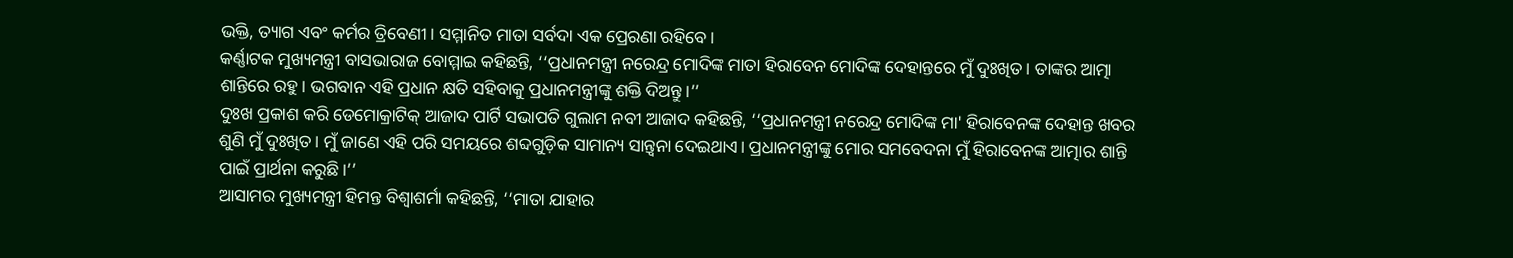ଭକ୍ତି, ତ୍ୟାଗ ଏବଂ କର୍ମର ତ୍ରିବେଣୀ। ସମ୍ମାନିତ ମାତା ସର୍ବଦା ଏକ ପ୍ରେରଣା ରହିବେ।
କର୍ଣ୍ଣାଟକ ମୁଖ୍ୟମନ୍ତ୍ରୀ ବାସଭାରାଜ ବୋମ୍ମାଇ କହିଛନ୍ତି, ‘‘ପ୍ରଧାନମନ୍ତ୍ରୀ ନରେନ୍ଦ୍ର ମୋଦିଙ୍କ ମାତା ହିରାବେନ ମୋଦିଙ୍କ ଦେହାନ୍ତରେ ମୁଁ ଦୁଃଖିତ। ତାଙ୍କର ଆତ୍ମା ଶାନ୍ତିରେ ରହୁ। ଭଗବାନ ଏହି ପ୍ରଧାନ କ୍ଷତି ସହିବାକୁ ପ୍ରଧାନମନ୍ତ୍ରୀଙ୍କୁ ଶକ୍ତି ଦିଅନ୍ତୁ।’’
ଦୁଃଖ ପ୍ରକାଶ କରି ଡେମୋକ୍ରାଟିକ୍ ଆଜାଦ ପାର୍ଟି ସଭାପତି ଗୁଲାମ ନବୀ ଆଜାଦ କହିଛନ୍ତି, ‘‘ପ୍ରଧାନମନ୍ତ୍ରୀ ନରେନ୍ଦ୍ର ମୋଦିଙ୍କ ମା' ହିରାବେନଙ୍କ ଦେହାନ୍ତ ଖବର ଶୁଣି ମୁଁ ଦୁଃଖିତ। ମୁଁ ଜାଣେ ଏହି ପରି ସମୟରେ ଶବ୍ଦଗୁଡ଼ିକ ସାମାନ୍ୟ ସାନ୍ତ୍ୱନା ଦେଇଥାଏ। ପ୍ରଧାନମନ୍ତ୍ରୀଙ୍କୁ ମୋର ସମବେଦନା ମୁଁ ହିରାବେନଙ୍କ ଆତ୍ମାର ଶାନ୍ତି ପାଇଁ ପ୍ରାର୍ଥନା କରୁଛି।’’
ଆସାମର ମୁଖ୍ୟମନ୍ତ୍ରୀ ହିମନ୍ତ ବିଶ୍ବାଶର୍ମା କହିଛନ୍ତି, ‘‘ମାତା ଯାହାର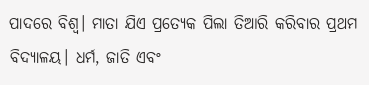ପାଦରେ ବିଶ୍ୱ। ମାତା ଯିଏ ପ୍ରତ୍ୟେକ ପିଲା ତିଆରି କରିବାର ପ୍ରଥମ ବିଦ୍ୟାଳୟ। ଧର୍ମ, ଜାତି ଏବଂ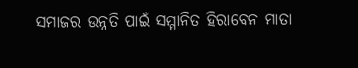ସମାଜର ଉନ୍ନତି ପାଇଁ ସମ୍ମାନିତ ହିରାବେନ ମାତା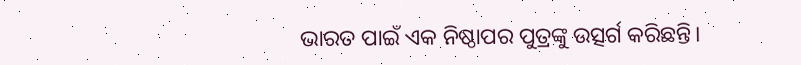ଭାରତ ପାଇଁ ଏକ ନିଷ୍ଠାପର ପୁତ୍ରଙ୍କୁ ଉତ୍ସର୍ଗ କରିଛନ୍ତି।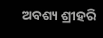ଅବଶ୍ୟ ଶ୍ରୀହରି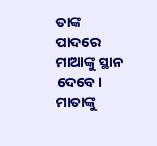ତାଙ୍କ ପାଦରେ ମାଆଙ୍କୁ ସ୍ଥାନ ଦେବେ। ମାତାଙ୍କୁ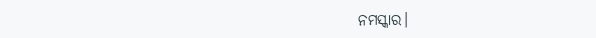ନମସ୍କାର।